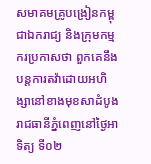សមាគមគ្រូបង្រៀនកម្ពុជាឯករាជ្យ និងក្រុមកម្មករប្រកាសថា ពួកគេនឹងបន្តការតវ៉ាដោយអហិង្សានៅខាងមុខសាដំបូងរាជធានីភ្នំពេញនៅថ្ងៃអាទិត្យ ទី០២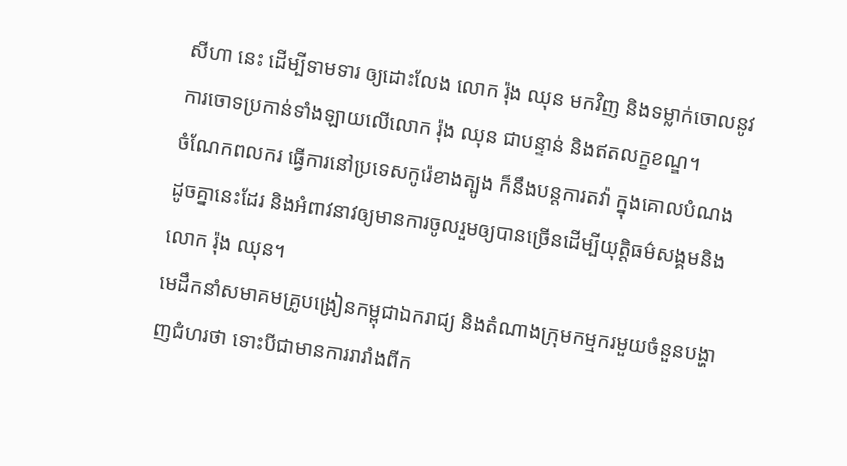សីហា នេះ ដើម្បីទាមទារ ឲ្យដោះលែង លោក រ៉ុង ឈុន មកវិញ និងទម្លាក់ចោលនូវការចោទប្រកាន់ទាំងឡាយលើលោក រ៉ុង ឈុន ជាបន្ទាន់ និងឥតលក្ខខណ្ឌ។
ចំណែកពលករ ធ្វើការនៅប្រទេសកូរ៉េខាងត្បូង ក៏នឹងបន្តការតវ៉ា ក្នុងគោលបំណងដូចគ្នានេះដែរ និងអំពាវនាវឲ្យមានការចូលរួមឲ្យបានច្រើនដើម្បីយុត្តិធម៌សង្គមនិងលោក រ៉ុង ឈុន។
មេដឹកនាំសមាគមគ្រូបង្រៀនកម្ពុជាឯករាជ្យ និងតំណាងក្រុមកម្មករមួយចំនួនបង្ហាញជំហរថា ទោះបីជាមានការរារាំងពីក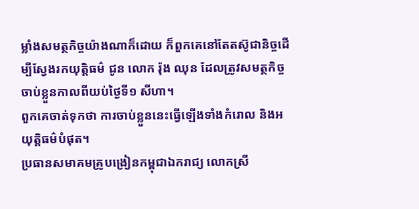ម្លាំងសមត្ថកិច្ចយ៉ាងណាក៏ដោយ ក៏ពួកគេនៅតែតស៊ូជានិច្ចដើម្បីស្វែងរកយុត្តិធម៌ ជូន លោក រ៉ុង ឈុន ដែលត្រូវសមត្ថកិច្ចចាប់ខ្លួនកាលពីយប់ថ្ងៃទី១ សីហា។
ពួកគេចាត់ទុកថា ការចាប់ខ្លួននេះធ្វើឡើងទាំងកំរោល និងអយុត្តិធម៌បំផុត។
ប្រធានសមាគមគ្រូបង្រៀនកម្ពុជាឯករាជ្យ លោកស្រី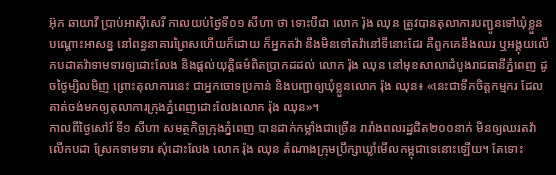អ៊ុក ឆាយាវី ប្រាប់អាស៊ីសេរី កាលយប់ថ្ងៃទី០១ សីហា ថា ទោះបីជា លោក រ៉ុង ឈុន ត្រូវបានតុលាការបញ្ជូនទៅឃុំខ្លួនបណ្ដោះអាសន្ន នៅពន្ធនាគារព្រៃសហើយក៏ដោយ ក៏អ្នកតវ៉ា នឹងមិនទៅតវ៉ានៅទីនោះដែរ គឺពួកគេនឹងឈរ ឬអង្គុយលើកបដាតវ៉ាទាមទារឲ្យដោះលែង និងផ្ដល់យុត្តិធម៌ពិតប្រាកដដល់ លោក រ៉ុង ឈុន នៅមុខសាលាដំបូងរាជធានីភ្នំពេញ ដូចថ្ងៃម្សិលមិញ ព្រោះតុលាការនេះ ជាអ្នកចោទប្រកាន់ និងបញ្ជាឲ្យឃុំខ្លួនលោក រ៉ុង ឈុន៖ «នេះជាទឹកចិត្តកម្មករ ដែលគាត់ចង់មកឲ្យតុលាការក្រុងភ្នំពេញដោះលែងលោក រ៉ុង ឈុន»។
កាលពីថ្ងៃសៅរ៍ ទី១ សីហា សមត្ថកិច្ចក្រុងភ្នំពេញ បានដាក់កម្លាំងជាច្រើន រារាំងពលរដ្ឋជិត២០០នាក់ មិនឲ្យឈរតវ៉ា លើកបដា ស្រែកទាមទារ សុំដោះលែង លោក រ៉ុង ឈុន តំណាងក្រុមប្រឹក្សាឃ្លាំមើលកម្ពុជាទេនោះឡើយ។ តែទោះ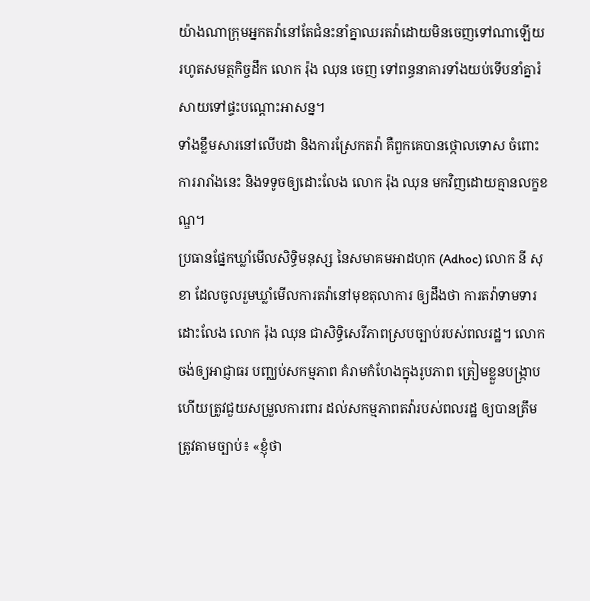យ៉ាងណាក្រុមអ្នកតវ៉ានៅតែជំនះនាំគ្នាឈរតវ៉ាដោយមិនចេញទៅណាឡើយ រហូតសមត្ថកិច្ចដឹក លោក រ៉ុង ឈុន ចេញ ទៅពន្ធនាគារទាំងយប់ទើបនាំគ្នារំសាយទៅផ្ទះបណ្ដោះអាសន្ន។
ទាំងខ្លឹមសារនៅលើបដា និងការស្រែកតវ៉ា គឺពួកគេបានថ្កោលទោស ចំពោះការរារាំងនេះ និងទទូចឲ្យដោះលែង លោក រ៉ុង ឈុន មកវិញដោយគ្មានលក្ខខណ្ឌ។
ប្រធានផ្នែកឃ្លាំមើលសិទ្ធិមនុស្ស នៃសមាគមអាដហុក (Adhoc) លោក នី សុខា ដែលចូលរួមឃ្លាំមើលការតវ៉ានៅមុខតុលាការ ឲ្យដឹងថា ការតវ៉ាទាមទារដោះលែង លោក រ៉ុង ឈុន ជាសិទ្ធិសេរីភាពស្របច្បាប់របស់ពលរដ្ឋ។ លោកចង់ឲ្យអាជ្ញាធរ បញ្ឈប់សកម្មភាព គំរាមកំហែងក្នុងរូបភាព ត្រៀមខ្លួនបង្ក្រាប ហើយត្រូវជួយសម្រួលការពារ ដល់សកម្មភាពតវ៉ារបស់ពលរដ្ឋ ឲ្យបានត្រឹមត្រូវតាមច្បាប់៖ «ខ្ញុំថា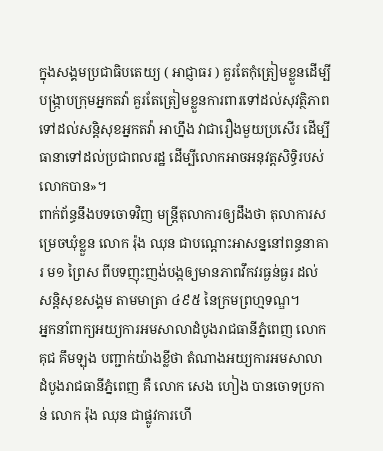ក្នុងសង្គមប្រជាធិបតេយ្យ ( អាជ្ញាធរ ) គួរតែកុំត្រៀមខ្លួនដើម្បីបង្ក្រាបក្រុមអ្នកតវ៉ា គួរតែត្រៀមខ្លួនការពារទៅដល់សុវត្ថិភាព ទៅដល់សន្តិសុខអ្នកតវ៉ា អាហ្នឹង វាជារឿងមួយប្រសើរ ដើម្បីធានាទៅដល់ប្រជាពលរដ្ឋ ដើម្បីលោកអាចអនុវត្តសិទ្ធិរបស់លោកបាន»។
ពាក់ព័ន្ធនឹងបទចោទវិញ មន្ត្រីតុលាការឲ្យដឹងថា តុលាការសម្រេចឃុំខ្លួន លោក រ៉ុង ឈុន ជាបណ្ដោះអាសន្ននៅពន្ធនាគារ ម១ ព្រៃស ពីបទញុះញង់បង្កឲ្យមានភាពវឹកវរធ្ងន់ធ្ងរ ដល់សន្តិសុខសង្គម តាមមាត្រា ៤៩៥ នៃក្រមព្រហ្មទណ្ឌ។
អ្នកនាំពាក្យអយ្យការអមសាលាដំបូងរាជធានីភ្នំពេញ លោក គុជ គឹមឡុង បញ្ជាក់យ៉ាងខ្លីថា តំណាងអយ្យការអមសាលាដំបូងរាជធានីភ្នំពេញ គឺ លោក សេង ហៀង បានចោទប្រកាន់ លោក រ៉ុង ឈុន ជាផ្លូវការហើ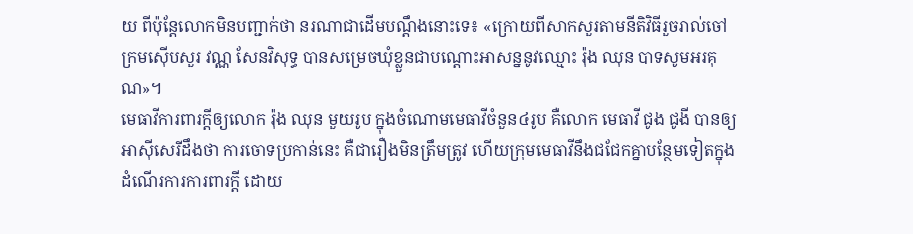យ ពីប៉ុន្តែលោកមិនបញ្ជាក់ថា នរណាជាដើមបណ្ដឹងនោះទេ៖ «ក្រោយពីសាកសួរតាមនីតិវិធីរួចរាល់ចៅក្រមស៊ើបសួរ វណ្ណ សែនវិសុទ្ធ បានសម្រេចឃុំខ្លួនជាបណ្ដោះអាសន្ននូវឈ្មោះ រ៉ុង ឈុន បាទសូមអរគុណ»។
មេធាវីការពារក្តីឲ្យលោក រ៉ុង ឈុន មួយរូប ក្នុងចំណោមមេធាវីចំនួន៤រូប គឺលោក មេធាវី ជូង ជូងី បានឲ្យអាស៊ីសេរីដឹងថា ការចោទប្រកាន់នេះ គឺជារឿងមិនត្រឹមត្រូវ ហើយក្រុមមេធាវីនឹងជជែកគ្នាបន្ថែមទៀតក្នុងដំណើរការការពារក្ដី ដោយ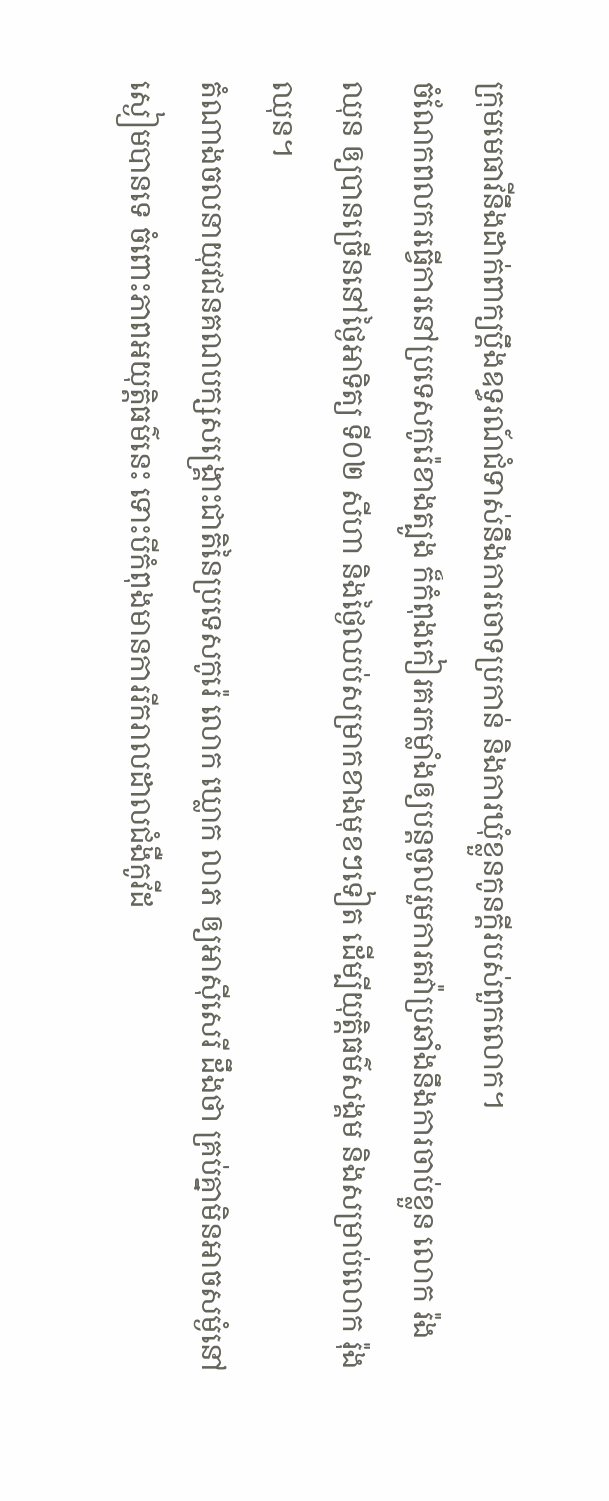ក្រុមមេធាវីនឹងដាក់ពាក្យប្ដឹងឧទ្ធរណ៍ជំទាស់នឹងការចោទប្រកាន់ និងការឃុំខ្លួនកូនក្តីរបស់ពួកលោក។
ចំណែកពលករធ្វើការនៅប្រទេសកូរ៉េខាងត្បូង ក៏កំពុងកៀរគរកម្លាំងឲ្យបន្តចូលរួមការតវ៉ាប្រឆាំងនឹងការចាប់ខ្លួន លោក រ៉ង ឈុន ឲ្យបានច្រើននៅថ្ងៃអាទិត្យ ទី០២ សីហា និងថ្ងៃឈប់សម្រាកខាងមុខៗទៀត ដើម្បីយុត្តិធម៌សង្គម និងសម្រាប់លោក រ៉ុង ឈុន។
តំណាងចលនាយុវជនគណបក្សសង្គ្រោះជាតិនៃប្រទេសកូរ៉េ លោក ឃ្លោក លាភ ឲ្យអាស៊ីសេរី ដឹងថា គ្រប់គ្នាមិនអាចសម្ងំនៅស្ងៀមបានទេ ចំពោះភាពអយុត្តិធម៌នេះ ទោះបីកំពុងមានការរីករាលដាលជំងឺកូវីដ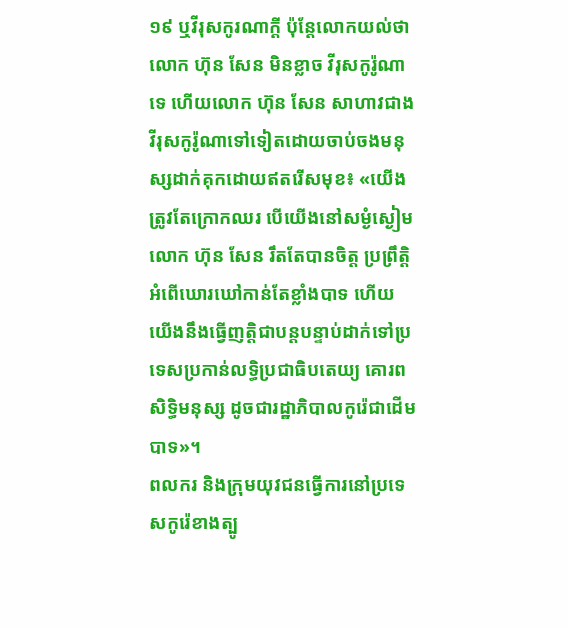១៩ ឬវីរុសកូរណាក្តី ប៉ុន្តែលោកយល់ថា លោក ហ៊ុន សែន មិនខ្លាច វីរុសកូរ៉ូណាទេ ហើយលោក ហ៊ុន សែន សាហាវជាងវីរុសកូរ៉ូណាទៅទៀតដោយចាប់ចងមនុស្សដាក់គុកដោយឥតរើសមុខ៖ «យើងត្រូវតែក្រោកឈរ បើយើងនៅសម្ងំស្ងៀម លោក ហ៊ុន សែន រឹតតែបានចិត្ត ប្រព្រឹត្តិអំពើឃោរឃៅកាន់តែខ្លាំងបាទ ហើយយើងនឹងធ្វើញត្តិជាបន្តបន្ទាប់ដាក់ទៅប្រទេសប្រកាន់លទ្ធិប្រជាធិបតេយ្យ គោរពសិទ្ធិមនុស្ស ដូចជារដ្ឋាភិបាលកូរ៉េជាដើមបាទ»។
ពលករ និងក្រុមយុវជនធ្វើការនៅប្រទេសកូរ៉េខាងត្បូ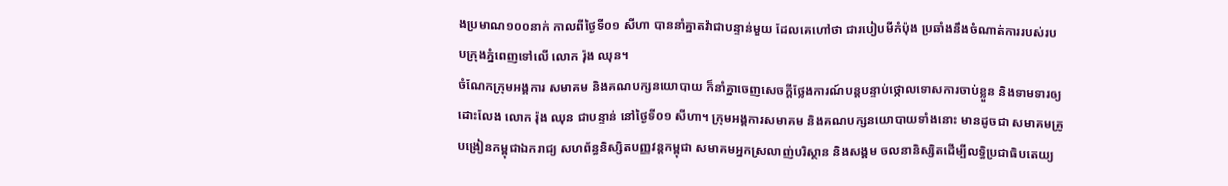ងប្រមាណ១០០នាក់ កាលពីថ្ងៃទី០១ សីហា បាននាំគ្នាតវ៉ាជាបន្ទាន់មួយ ដែលគេហៅថា ជារបៀបមីកំប៉ុង ប្រឆាំងនឹងចំណាត់ការរបស់របបក្រុងភ្នំពេញទៅលើ លោក រ៉ុង ឈុន។
ចំណែកក្រុមអង្គការ សមាគម និងគណបក្សនយោបាយ ក៏នាំគ្នាចេញសេចក្ដីថ្លែងការណ៍បន្តបន្ទាប់ថ្កោលទោសការចាប់ខ្លួន និងទាមទារឲ្យដោះលែង លោក រ៉ុង ឈុន ជាបន្ទាន់ នៅថ្ងៃទី០១ សីហា។ ក្រុមអង្គការសមាគម និងគណបក្សនយោបាយទាំងនោះ មានដូចជា សមាគមគ្រូបង្រៀនកម្ពុជាឯករាជ្យ សហព័ន្ធនិស្សិតបញ្ញវន្តកម្ពុជា សមាគមអ្នកស្រលាញ់បរិស្ថាន និងសង្គម ចលនានិស្សិតដើម្បីលទ្ធិប្រជាធិបតេយ្យ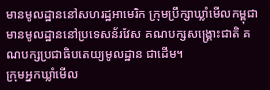មានមូលដ្ឋាននៅសហរដ្ឋអាមេរិក ក្រុមប្រឹក្សាឃ្លាំមើលកម្ពុជា មានមូលដ្ឋាននៅប្រទេសន័រវែស គណបក្សសង្គ្រោះជាតិ គណបក្សប្រជាធិបតេយ្យមូលដ្ឋាន ជាដើម។
ក្រុមអ្នកឃ្លាំមើល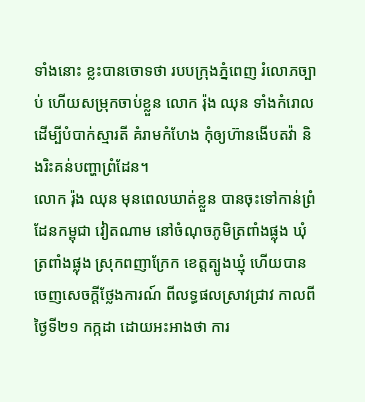ទាំងនោះ ខ្លះបានចោទថា របបក្រុងភ្នំពេញ រំលោភច្បាប់ ហើយសម្រុកចាប់ខ្លួន លោក រ៉ុង ឈុន ទាំងកំរោល ដើម្បីបំបាក់ស្មារតី គំរាមកំហែង កុំឲ្យហ៊ានងើបតវ៉ា និងរិះគន់បញ្ហាព្រំដែន។
លោក រ៉ុង ឈុន មុនពេលឃាត់ខ្លួន បានចុះទៅកាន់ព្រំដែនកម្ពុជា វៀតណាម នៅចំណុចភូមិត្រពាំងផ្លុង ឃុំត្រពាំងផ្លុង ស្រុកពញាក្រែក ខេត្តត្បូងឃ្មុំ ហើយបានចេញសេចក្ដីថ្លែងការណ៍ ពីលទ្ធផលស្រាវជ្រាវ កាលពីថ្ងៃទី២១ កក្កដា ដោយអះអាងថា ការ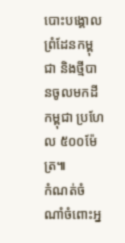បោះបង្គោលព្រំដែនកម្ពុជា និងថ្មីបានចូលមកដីកម្ពុជា ប្រហែល ៥០០ម៉ែត្រ៕
កំណត់ចំណាំចំពោះអ្ន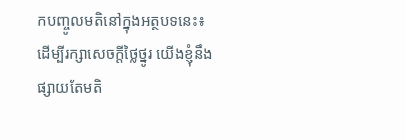កបញ្ចូលមតិនៅក្នុងអត្ថបទនេះ៖ ដើម្បីរក្សាសេចក្ដីថ្លៃថ្នូរ យើងខ្ញុំនឹងផ្សាយតែមតិ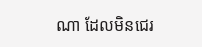ណា ដែលមិនជេរ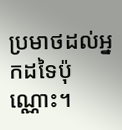ប្រមាថដល់អ្នកដទៃប៉ុណ្ណោះ។